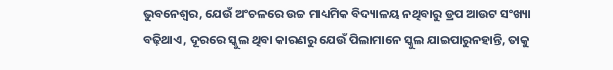ଭୁବନେଶ୍ୱର, ଯେଉଁ ଅଂଚଳରେ ଉଚ୍ଚ ମାଧ୍ୟମିକ ବିଦ୍ୟାଳୟ ନଥିବାରୁ ଡ୍ରପ ଆଉଟ ସଂଖ୍ୟା ବଢ଼ିଥାଏ, ଦୂରରେ ସ୍କୁଲ ଥିବା କାରଣରୁ ଯେଉଁ ପିଲାମାନେ ସ୍କୁଲ ଯାଇପାରୁନହାନ୍ତି, ତାକୁ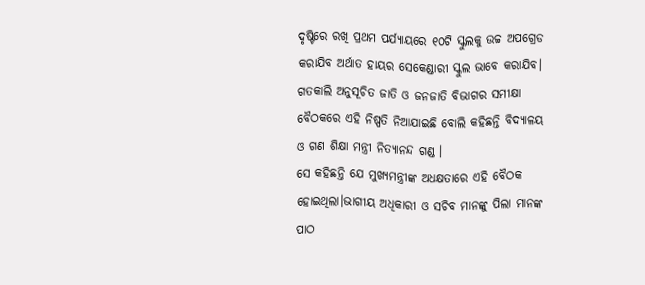ଦୃଷ୍ଟିରେ ରଖି ପ୍ରଥମ ପର୍ଯ୍ୟାୟରେ ୧୦ଟି ସ୍କୁଲକୁ ଉଚ୍ଚ ଅପଗ୍ରେଡ କରାଯିବ ଅର୍ଥାତ ହାୟର ସେକେଣ୍ଡାରୀ ସ୍କୁଲ ଭାବେ କରାଯିବ। ଗତକାଲି ଅନୁସୂଚିତ ଜାତି ଓ ଜନଜାତି ବିଭାଗର ସମୀକ୍ଷା ବୈଠକରେ ଏହି ନିଷ୍ପତି ନିଆଯାଇଛି ବୋଲି କହିଛନ୍ତି ବିଦ୍ୟାଳୟ ଓ ଗଣ ଶିକ୍ଷା ମନ୍ତ୍ରୀ ନିତ୍ୟାନନ୍ଦ ଗଣ୍ଡ ।
ସେ କହିଛନ୍ତି ଯେ ମୁଖ୍ୟମନ୍ତ୍ରୀଙ୍କ ଅଧକ୍ଷତାରେ ଏହି ବୈଠକ ହୋଇଥିଲା।ଭାଗୀୟ ଅଧିକାରୀ ଓ ସଚିବ ମାନଙ୍କୁ ପିଲା ମାନଙ୍କ ପାଠ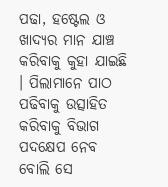ପଢା, ହଷ୍ଟେଲ ଓ ଖାଦ୍ୟର ମାନ ଯାଞ୍ଚ କରିବାକୁ କୁହା ଯାଇଛି । ପିଲାମାନେ ପାଠ ପଢିବାକୁ ଉତ୍ସାହିତ କରିବାକୁ ବିଭାଗ ପଦକ୍ଷେପ ନେବ ବୋଲି ସେ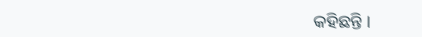କହିଛନ୍ତି ।